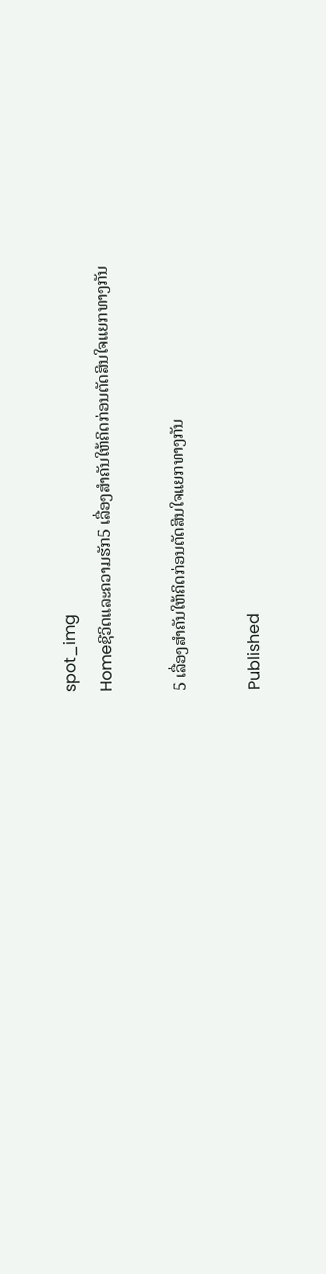spot_img
Homeຊີວິດແລະຄວາມຮັກ5 ເລື່ອງສຳຄັນໃຫ້ຄິດກ່ອນຕັດສິນໃຈແຍກທາງກັນ

5 ເລື່ອງສຳຄັນໃຫ້ຄິດກ່ອນຕັດສິນໃຈແຍກທາງກັນ

Published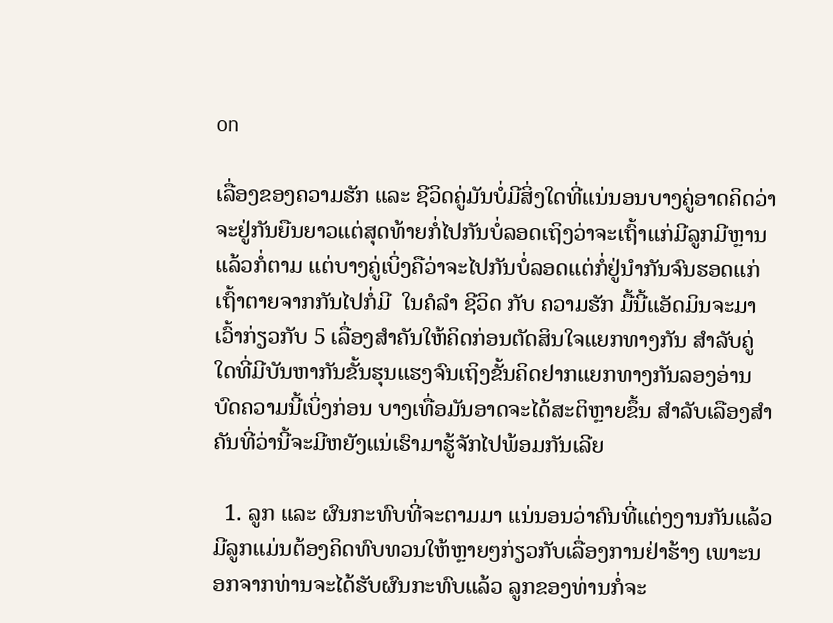on

ເລື່ອງຂອງຄວາມຮັກ ແລະ ຊີວິດຄູ່ມັນບໍ່ມີສິ່ງໃດທີ່ແນ່ນອນບາງຄູ່ອາດຄິດວ່າຈະຢູ່ກັນຍືນຍາວແຕ່ສຸດທ້າຍກໍ່ໄປກັນບໍ່ລອດເຖິງວ່າຈະເຖົ້າແກ່ມີລູກມີຫຼານແລ້ວກໍ່ຕາມ ແຕ່ບາງຄູ່ເບິ່ງຄືວ່າຈະໄປກັນບໍ່ລອດແຕ່ກໍ່ຢູ່ນຳກັນຈົນຮອດແກ່ເຖົ້າຕາຍຈາກກັນໄປກໍ່ມີ  ໃນຄໍລຳ ຊີວິດ ກັບ ຄວາມຮັກ ມື້ນີ້ແອັດມິນຈະມາເວົ້າກ່ຽວກັບ 5 ເລື່ອງສຳຄັນໃຫ້ຄິດກ່ອນຕັດສິນໃຈແຍກທາງກັນ ສຳລັບຄູ່ໃດທີ່ມີບັນຫາກັນຂັ້ນຮຸນແຮງຈົນເຖິງຂັ້ນຄິດຢາກແຍກທາງກັນລອງອ່ານບົດຄວາມນີ້ເບິ່ງກ່ອນ ບາງເທື່ອມັນອາດຈະໄດ້ສະຕິຫຼາຍຂຶ້ນ ສຳລັບເລືອງສຳຄັນທີ່ວ່ານີ້ຈະມີຫຍັງແນ່ເຮົາມາຮູ້ຈັກໄປພ້ອມກັນເລີຍ

  1. ລູກ ແລະ ຜົນກະທົບທີ່ຈະຕາມມາ ແນ່ນອນວ່າຄົນທີ່ແຕ່ງງານກັນແລ້ວມີລູກແມ່ນຕ້ອງຄິດທົບທວນໃຫ້ຫຼາຍໆກ່ຽວກັບເລື່ອງການຢ່າຮ້າງ ເພາະນອກຈາກທ່ານຈະໄດ້ຮັບຜົນກະທົບແລ້ວ ລູກຂອງທ່ານກໍ່ຈະ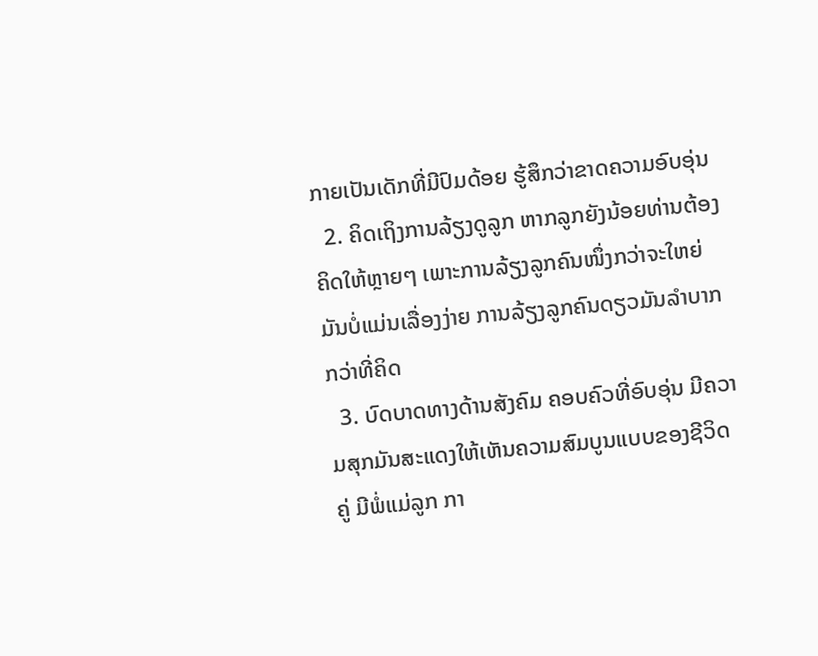ກາຍເປັນເດັກທີ່ມີປົມດ້ອຍ ຮູ້ສຶກວ່າຂາດຄວາມອົບອຸ່ນ
  2. ຄິດເຖິງການລ້ຽງດູລູກ ຫາກລູກຍັງນ້ອຍທ່ານຕ້ອງຄິດໃຫ້ຫຼາຍໆ ເພາະການລ້ຽງລູກຄົນໜຶ່ງກວ່າຈະໃຫຍ່ມັນບໍ່ແມ່ນເລື່ອງງ່າຍ ການລ້ຽງລູກຄົນດຽວມັນລຳບາກກວ່າທີ່ຄິດ
  3. ບົດບາດທາງດ້ານສັງຄົມ ຄອບຄົວທີ່ອົບອຸ່ນ ມີຄວາມສຸກມັນສະແດງໃຫ້ເຫັນຄວາມສົມບູນແບບຂອງຊີວິດຄູ່ ມີພໍ່ແມ່ລູກ ກາ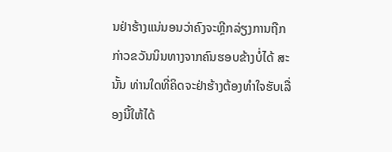ນຢ່າຮ້າງແນ່ນອນວ່າຄົງຈະຫຼີກລ່ຽງການຖືກກ່າວຂວັນນິນທາງຈາກຄົນຮອບຂ້າງບໍ່ໄດ້ ສະນັ້ນ ທ່ານໃດທີ່ຄິດຈະຢ່າຮ້າງຕ້ອງທຳໃຈຮັບເລື່ອງນີ້ໃຫ້ໄດ້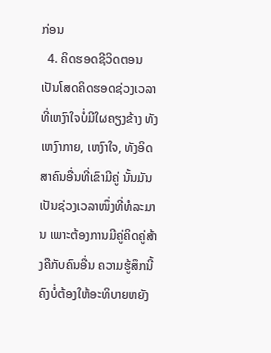ກ່ອນ
  4. ຄິດຮອດຊີວິດຕອນເປັນໂສດຄິດຮອດຊ່ວງເວລາທີ່ເຫງົາໃຈບໍ່ມີໃຜຄຽງຂ້າງ ທັງເຫງົາກາຍ, ເຫງົາໃຈ, ທັງອິດສາຄົນອື່ນທີ່ເຂົາມີຄູ່ ນັ້ນມັນເປັນຊ່ວງເວລາໜຶ່ງທີ່ທໍລະມານ ເພາະຕ້ອງການມີຄູ່ຄິດຄູ່ສ້າງຄືກັບຄົນອື່ນ ຄວາມຮູ້ສຶກນີ້ຄົງບໍ່ຕ້ອງໃຫ້ອະທິບາຍຫຍັງ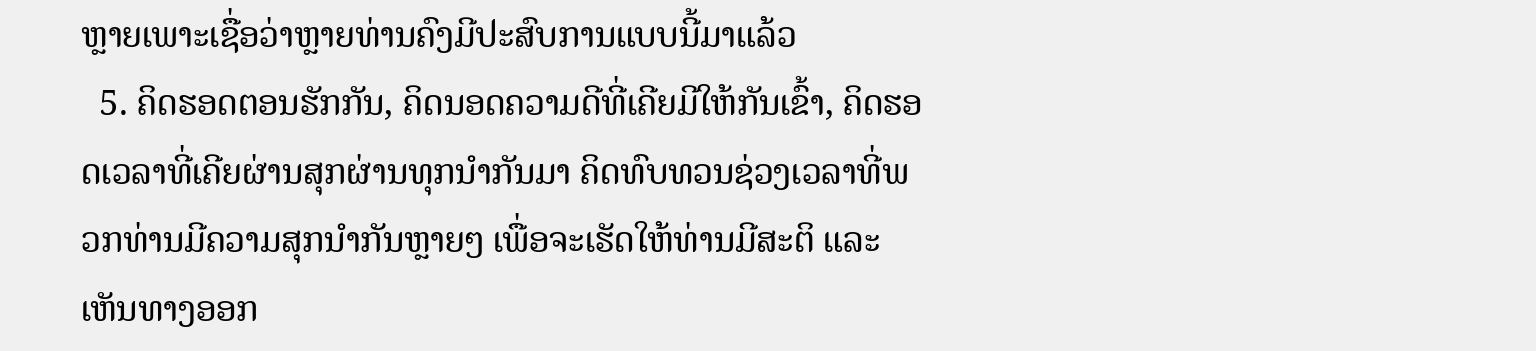ຫຼາຍເພາະເຊື່ອວ່າຫຼາຍທ່ານຄົງມີປະສົບການແບບນີ້ມາແລ້ວ
  5. ຄິດຮອດຕອນຮັກກັນ, ຄິດນອດຄວາມດີທີ່ເຄີຍມີໃຫ້ກັນເຂົ້າ, ຄິດຮອດເວລາທີ່ເຄີຍຜ່ານສຸກຜ່ານທຸກນຳກັນມາ ຄິດທົບທວນຊ່ວງເວລາທີ່ພວກທ່ານມີຄວາມສຸກນຳກັນຫຼາຍໆ ເພື່ອຈະເຮັດໃຫ້ທ່ານມີສະຕິ ແລະ ເຫັນທາງອອກ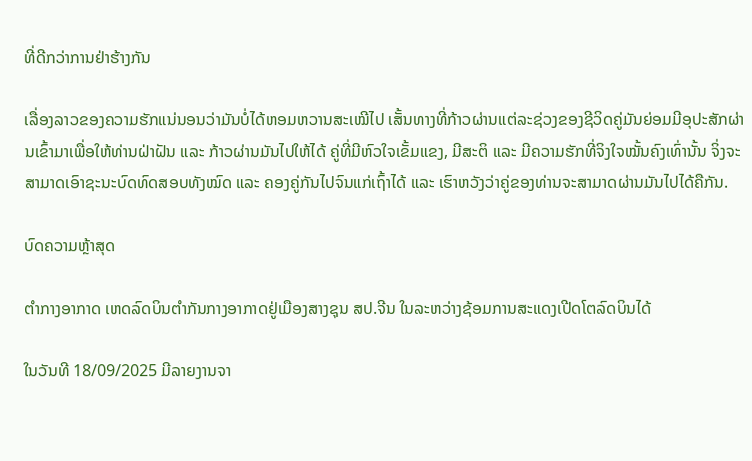ທີ່ດີກວ່າການຢ່າຮ້າງກັນ

ເລື່ອງລາວຂອງຄວາມຮັກແນ່ນອນວ່າມັນບໍ່ໄດ້ຫອມຫວານສະເໝີໄປ ເສັ້ນທາງທີ່ກ້າວຜ່ານແຕ່ລະຊ່ວງຂອງຊີວິດຄູ່ມັນຍ່ອມມີອຸປະສັກຜ່ານເຂົ້າມາເພື່ອໃຫ້ທ່ານຝ່າຝັນ ແລະ ກ້າວຜ່ານມັນໄປໃຫ້ໄດ້ ຄູ່ທີ່ມີຫົວໃຈເຂັ້ມແຂງ, ມີສະຕິ ແລະ ມີຄວາມຮັກທີ່ຈິງໃຈໝັ້ນຄົງເທົ່ານັ້ນ ຈິ່ງຈະສາມາດເອົາຊະນະບົດທົດສອບທັງໝົດ ແລະ ຄອງຄູ່ກັນໄປຈົນແກ່ເຖົ້າໄດ້ ແລະ ເຮົາຫວັງວ່າຄູ່ຂອງທ່ານຈະສາມາດຜ່ານມັນໄປໄດ້ຄືກັນ.

ບົດຄວາມຫຼ້າສຸດ

ຕຳກາງອາກາດ ເຫດລົດບິນຕໍາກັນກາງອາກາດຢູ່ເມືອງສາງຊຸນ ສປ.ຈີນ ໃນລະຫວ່າງຊ້ອມການສະແດງເປີດໂຕລົດບິນໄດ້

ໃນວັນທີ 18/09/2025 ມີລາຍງານຈາ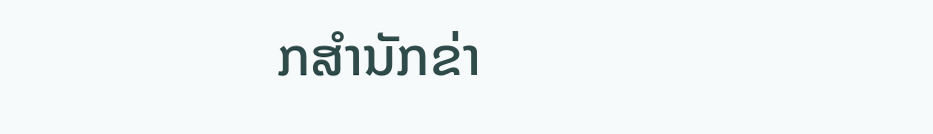ກສຳນັກຂ່າ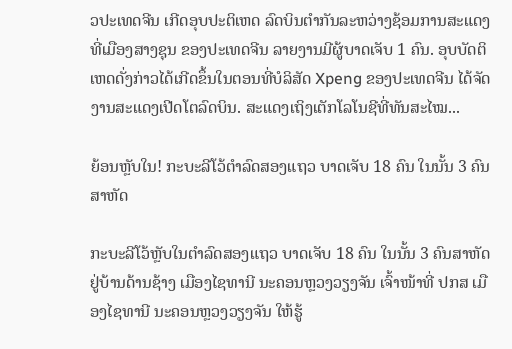ວປະເທດຈີນ ເກີດອຸບປະຕິເຫດ ລົດບິນຕໍາກັນລະຫວ່າງຊ້ອມການສະແດງ ທີ່ເມືອງສາງຊຸນ ຂອງປະເທດຈີນ ລາຍງານມີຜູ້ບາດເຈັບ 1 ຄົນ. ອຸບບັດຕິເຫດດັ່ງກ່າວໄດ້ເກີດຂຶ້ນໃນຕອນທີ່ບໍລິສັດ Xpeng ຂອງປະເທດຈີນ ໄດ້ຈັດງານສະແດງເປີດໂຕລົດບິນ. ສະແດງເຖິງເຕັກໂລໂນຊີທີ່ທັນສະໄໝ...

ຍ້ອນຫຼັບໃນ! ກະບະລີໂວ້ຕຳລົດສອງແຖວ ບາດເຈັບ 18 ຄົນ ໃນນັ້ນ 3 ຄົນສາຫັດ

ກະບະລີໂວ້ຫຼັບໃນຕຳລົດສອງແຖວ ບາດເຈັບ 18 ຄົນ ໃນນັ້ນ 3 ຄົນສາຫັດ ຢູ່ບ້ານດ້ານຊ້າງ ເມືອງໄຊທານີ ນະຄອນຫຼວງວຽງຈັນ ເຈົ້າໜ້າທີ່ ປກສ ເມືອງໄຊທານີ ນະຄອນຫຼວງວຽງຈັນ ໃຫ້ຮູ້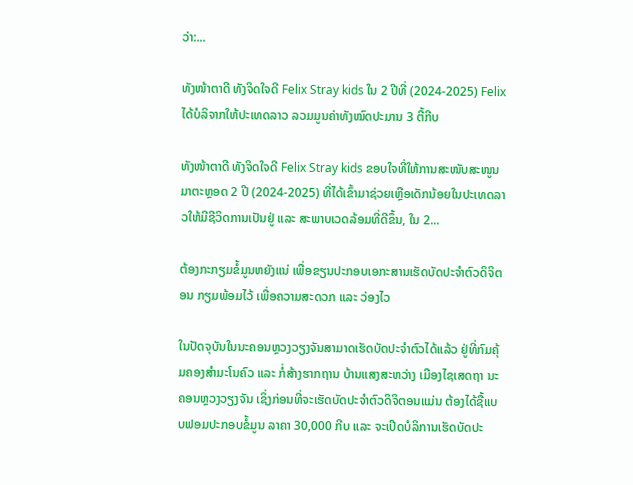ວ່າ:...

ທັງໜ້າຕາດີ ທັງຈິດໃຈດີ Felix Stray kids ໃນ 2 ປີທີ່ (2024-2025) Felix ໄດ້ບໍລິຈາກໃຫ້ປະເທດລາວ ລວມມູນຄ່າທັງໝົດປະມານ 3 ຕື້ກີບ

ທັງໜ້າຕາດີ ທັງຈິດໃຈດີ Felix Stray kids ຂອບໃຈທີ່ໃຫ້ການສະໜັບສະໜູນມາຕະຫຼອດ 2 ປີ (2024-2025) ທີ່ໄດ້ເຂົ້າມາຊ່ວຍເຫຼືອເດັກນ້ອຍໃນປະເທດລາວໃຫ້ມີຊີວິດການເປັນຢູ່ ແລະ ສະພາບເວດລ້ອມທີ່ດີຂຶ້ນ, ໃນ 2...

ຕ້ອງກະກຽມຂໍ້ມູນຫຍັງແນ່ ເພື່ອຂຽນປະກອບເອກະສານເຮັດບັດປະຈໍາຕົວດິຈິຕອນ ກຽມພ້ອມໄວ້ ເພື່ອຄວາມສະດວກ ແລະ ວ່ອງໄວ

ໃນປັດຈຸບັນໃນນະຄອນຫຼວງວຽງຈັນສາມາດເຮັດບັດປະຈໍາຕົວໄດ້ແລ້ວ ຢູ່ທີ່ກົມຄຸ້ມຄອງສຳມະໂນຄົວ ແລະ ກໍ່ສ້າງຮາກຖານ ບ້ານແສງສະຫວ່າງ ເມືອງໄຊເສດຖາ ນະຄອນຫຼວງວຽງຈັນ ເຊິ່ງກ່ອນທີ່ຈະເຮັດບັດປະຈຳຕົວດິຈິຕອນແມ່ນ ຕ້ອງໄດ້ຊື້ແບບຟອມປະກອບຂໍ້ມູນ ລາຄາ 30,000 ກີບ ແລະ ຈະເປີດບໍລິການເຮັດບັດປະ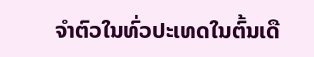ຈຳຕົວໃນທົ່ວປະເທດໃນຕົ້ນເດື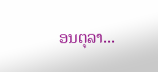ອນຕຸລາ...